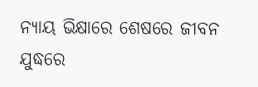ନ୍ୟାୟ ଭିକ୍ଷାରେ ଶେଷରେ ଜୀବନ ଯୁଦ୍ଧରେ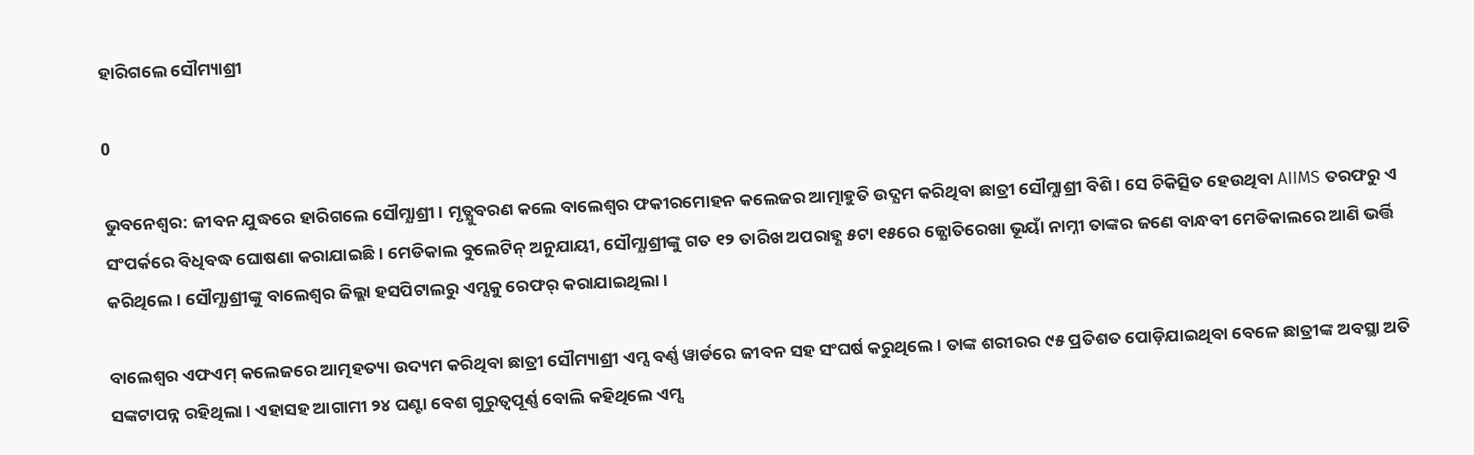ହାରିଗଲେ ସୌମ୍ୟାଶ୍ରୀ

0

ଭୁବନେଶ୍ଵର: ଜୀବନ ଯୁଦ୍ଧରେ ହାରିଗଲେ ସୌମ୍ଯାଶ୍ରୀ। ମୃତ୍ଯୁବରଣ କଲେ ବାଲେଶ୍ବର ଫକୀରମୋହନ କଲେଜର ଆତ୍ମାହୁତି ଉଦ୍ଯମ କରିଥିବା ଛାତ୍ରୀ ସୌମ୍ଯାଶ୍ରୀ ବିଶି। ସେ ଚିକିତ୍ସିତ ହେଉଥିବା AIIMS ତରଫରୁ ଏ ସଂପର୍କରେ ବିଧିବଦ୍ଧ ଘୋଷଣା କରାଯାଇଛି। ମେଡିକାଲ ବୁଲେଟିନ୍ ଅନୁଯାୟୀ, ସୌମ୍ଯାଶ୍ରୀଙ୍କୁ ଗତ ୧୨ ତାରିଖ ଅପରାହ୍ଣ ୫ଟା ୧୫ରେ ଜ୍ଯୋତିରେଖା ଭୂୟାଁ ନାମ୍ନୀ ତାଙ୍କର ଜଣେ ବାନ୍ଧବୀ ମେଡିକାଲରେ ଆଣି ଭର୍ତ୍ତି କରିଥିଲେ। ସୌମ୍ଯାଶ୍ରୀଙ୍କୁ ବାଲେଶ୍ବର ଜିଲ୍ଲା ହସପିଟାଲରୁ ଏମ୍ସକୁ ରେଫର୍ କରାଯାଇଥିଲା।

ବାଲେଶ୍ୱର ଏଫଏମ୍ କଲେଜରେ ଆତ୍ମହତ୍ୟା ଉଦ୍ୟମ କରିଥିବା ଛାତ୍ରୀ ସୌମ୍ୟାଶ୍ରୀ ଏମ୍ସ ବର୍ଣ୍ଣ ୱାର୍ଡରେ ଜୀବନ ସହ ସଂଘର୍ଷ କରୁଥିଲେ । ତାଙ୍କ ଶରୀରର ୯୫ ପ୍ରତିଶତ ପୋଡ଼ିଯାଇଥିବା ବେଳେ ଛାତ୍ରୀଙ୍କ ଅବସ୍ଥା ଅତି ସଙ୍କଟାପନ୍ନ ରହିଥିଲା । ଏହାସହ ଆଗାମୀ ୨୪ ଘଣ୍ଟା ବେଶ ଗୁରୁତ୍ବପୂର୍ଣ୍ଣ ବୋଲି କହିଥିଲେ ଏମ୍ସ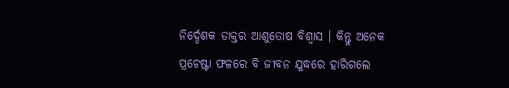ନିର୍ଦ୍ଦେଶକ ଡାକ୍ତର ଆଶୁତୋଷ ବିଶ୍ବାସ । କିନ୍ତୁ ଅନେକ ପ୍ରଚେଷ୍ଟା ଫଳରେ ବି ଜୀବନ ଯୁଦ୍ଧରେ ହାରିଗଲେ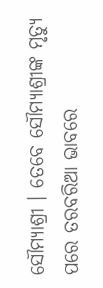ସୌମ୍ୟାଶ୍ରୀ । ତେବେ ସୌମ୍ୟାଶ୍ରୀଙ୍କ ମୃତ୍ୟୁ ପରେ ତରବରିଆ ଭାବରେ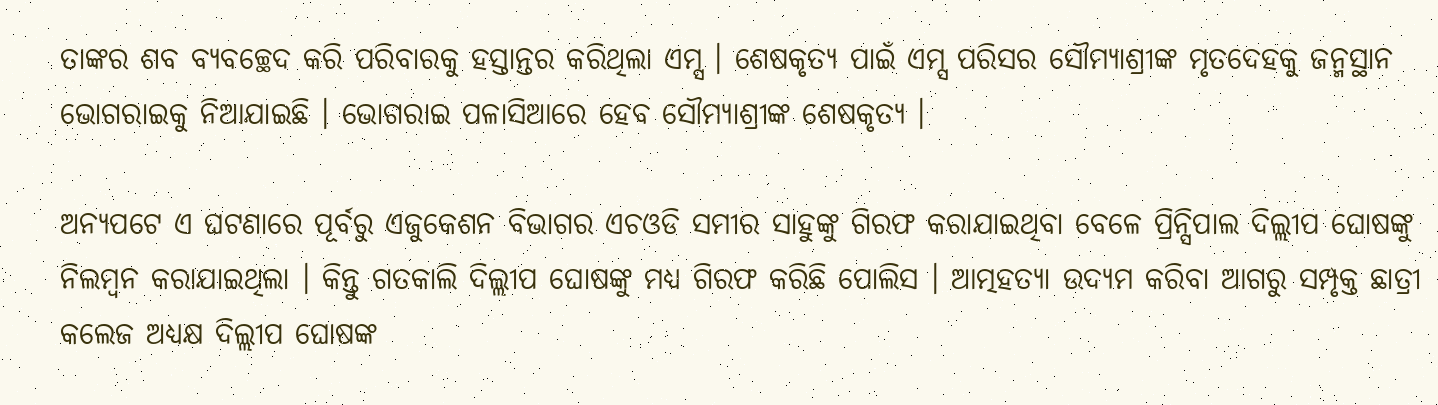ତାଙ୍କର ଶବ ବ୍ୟବଚ୍ଛେଦ କରି ପରିବାରକୁ ହସ୍ତାନ୍ତର କରିଥିଲା ଏମ୍ସ । ଶେଷକୃତ୍ୟ ପାଇଁ ଏମ୍ସ ପରିସର ସୌମ୍ୟାଶ୍ରୀଙ୍କ ମୃତଦେହକୁ ଜନ୍ମସ୍ଥାନ ଭୋଗରାଇକୁ ନିଆଯାଇଛି । ଭୋଗରାଇ ପଳାସିଆରେ ହେବ ସୌମ୍ୟାଶ୍ରୀଙ୍କ ଶେଷକୃତ୍ୟ ।

ଅନ୍ୟପଟେ ଏ ଘଟଣାରେ ପୂର୍ବରୁ ଏଜୁକେଶନ ବିଭାଗର ଏଚଓଡି ସମୀର ସାହୁଙ୍କୁ ଗିରଫ କରାଯାଇଥିବା ବେଳେ ପ୍ରିନ୍ସିପାଲ ଦିଲ୍ଲୀପ ଘୋଷଙ୍କୁ ନିଲମ୍ବନ କରାଯାଇଥିଲା । କିନ୍ତୁ ଗତକାଲି ଦିଲ୍ଲୀପ ଘୋଷଙ୍କୁ ମଧ୍ୟ ଗିରଫ କରିଛି ପୋଲିସ । ଆତ୍ମହତ୍ୟା ଉଦ୍ୟମ କରିବା ଆଗରୁ ସମ୍ପୃକ୍ତ ଛାତ୍ରୀ କଲେଜ ଅଧ୍ୟକ୍ଷ ଦିଲ୍ଲୀପ ଘୋଷଙ୍କ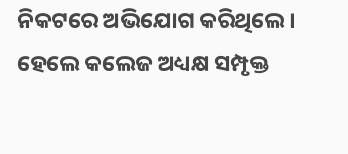ନିକଟରେ ଅଭିଯୋଗ କରିଥିଲେ । ହେଲେ କଲେଜ ଅଧ୍ୟକ୍ଷ ସମ୍ପୃକ୍ତ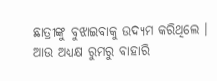ଛାତ୍ରୀଙ୍କୁ ବୁଝାଇବାକୁ ଉଦ୍ୟମ କରିଥିଲେ । ଆଉ ଅଧ୍ୟକ୍ଷ ରୁମରୁ ବାହାରି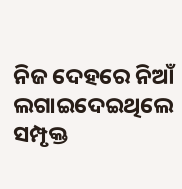ନିଜ ଦେହରେ ନିଆଁ ଲଗାଇଦେଇଥିଲେ ସମ୍ପୃକ୍ତ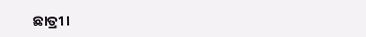ଛାତ୍ରୀ ।